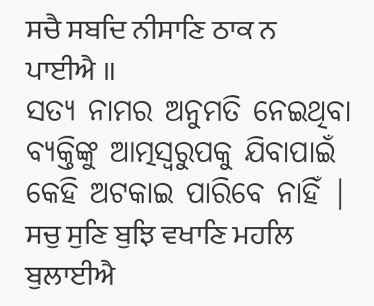ਸਚੈ ਸਬਦਿ ਨੀਸਾਣਿ ਠਾਕ ਨ ਪਾਈਐ ॥
ସତ୍ୟ ନାମର ଅନୁମତି ନେଇଥିବା ବ୍ୟକ୍ତିଙ୍କୁ ଆତ୍ମସ୍ଵରୁପକୁ ଯିବାପାଇଁ କେହି ଅଟକାଇ ପାରିବେ ନାହିଁ |
ਸਚੁ ਸੁਣਿ ਬੁਝਿ ਵਖਾਣਿ ਮਹਲਿ ਬੁਲਾਈਐ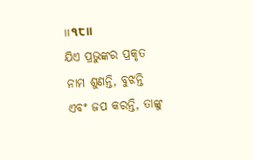॥੧੮॥
ଯିଏ ପ୍ରଭୁଙ୍କର ପ୍ରକୃତ ନାମ ଶୁଣନ୍ତି, ବୁଝନ୍ତି ଏବଂ ଜପ କରନ୍ତି, ତାଙ୍କୁ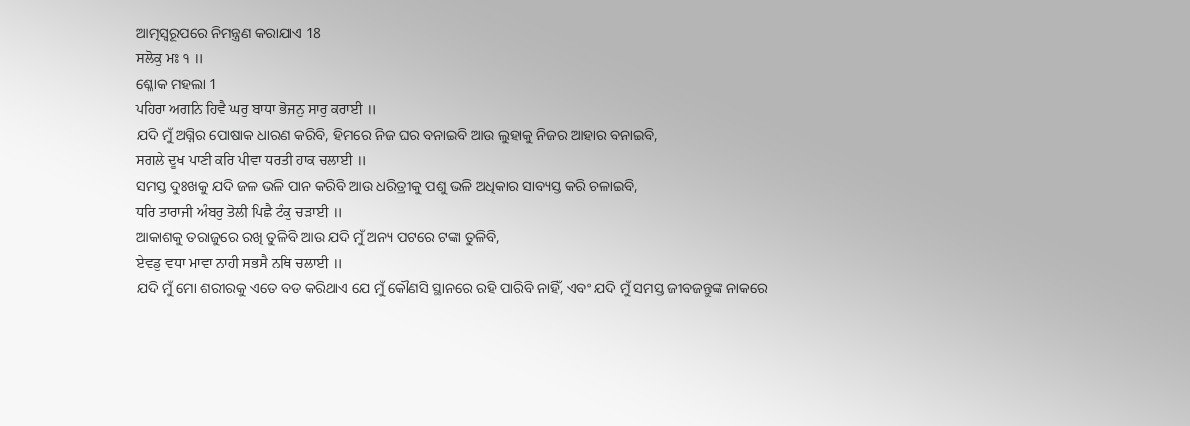ଆତ୍ମସ୍ଵରୂପରେ ନିମନ୍ତ୍ରଣ କରାଯାଏ 18
ਸਲੋਕੁ ਮਃ ੧ ॥
ଶ୍ଳୋକ ମହଲା 1
ਪਹਿਰਾ ਅਗਨਿ ਹਿਵੈ ਘਰੁ ਬਾਧਾ ਭੋਜਨੁ ਸਾਰੁ ਕਰਾਈ ॥
ଯଦି ମୁଁ ଅଗ୍ନିର ପୋଷାକ ଧାରଣ କରିବି, ହିମରେ ନିଜ ଘର ବନାଇବି ଆଉ ଲୁହାକୁ ନିଜର ଆହାର ବନାଇବି,
ਸਗਲੇ ਦੂਖ ਪਾਣੀ ਕਰਿ ਪੀਵਾ ਧਰਤੀ ਹਾਕ ਚਲਾਈ ॥
ସମସ୍ତ ଦୁଃଖକୁ ଯଦି ଜଳ ଭଳି ପାନ କରିବି ଆଉ ଧରିତ୍ରୀକୁ ପଶୁ ଭଳି ଅଧିକାର ସାବ୍ୟସ୍ତ କରି ଚଳାଇବି,
ਧਰਿ ਤਾਰਾਜੀ ਅੰਬਰੁ ਤੋਲੀ ਪਿਛੈ ਟੰਕੁ ਚੜਾਈ ॥
ଆକାଶକୁ ତରାଜୁରେ ରଖି ତୁଳିବି ଆଉ ଯଦି ମୁଁ ଅନ୍ୟ ପଟରେ ଟଙ୍କା ତୁଳିବି,
ਏਵਡੁ ਵਧਾ ਮਾਵਾ ਨਾਹੀ ਸਭਸੈ ਨਥਿ ਚਲਾਈ ॥
ଯଦି ମୁଁ ମୋ ଶରୀରକୁ ଏତେ ବଡ କରିଥାଏ ଯେ ମୁଁ କୌଣସି ସ୍ଥାନରେ ରହି ପାରିବି ନାହିଁ, ଏବଂ ଯଦି ମୁଁ ସମସ୍ତ ଜୀବଜନ୍ତୁଙ୍କ ନାକରେ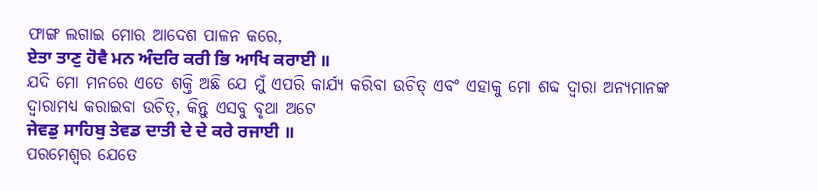ଫାଙ୍ଗ ଲଗାଇ ମୋର ଆଦେଶ ପାଳନ କରେ,
ਏਤਾ ਤਾਣੁ ਹੋਵੈ ਮਨ ਅੰਦਰਿ ਕਰੀ ਭਿ ਆਖਿ ਕਰਾਈ ॥
ଯଦି ମୋ ମନରେ ଏତେ ଶକ୍ତି ଅଛି ଯେ ମୁଁ ଏପରି କାର୍ଯ୍ୟ କରିବା ଉଚିତ୍ ଏବଂ ଏହାକୁ ମୋ ଶବ୍ଦ ଦ୍ୱାରା ଅନ୍ୟମାନଙ୍କ ଦ୍ଵାରାମଧ୍ୟ କରାଇବା ଉଚିତ୍, କିନ୍ତୁ ଏସବୁ ବୃଥା ଅଟେ
ਜੇਵਡੁ ਸਾਹਿਬੁ ਤੇਵਡ ਦਾਤੀ ਦੇ ਦੇ ਕਰੇ ਰਜਾਈ ॥
ପରମେଶ୍ଵର ଯେତେ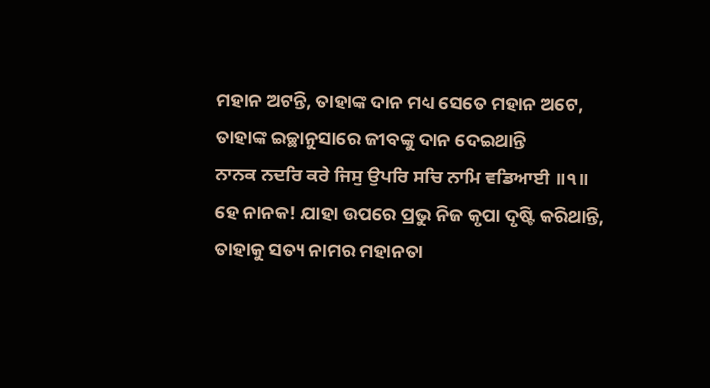ମହାନ ଅଟନ୍ତି, ତାହାଙ୍କ ଦାନ ମଧ୍ୟ ସେତେ ମହାନ ଅଟେ, ତାହାଙ୍କ ଇଚ୍ଛାନୁସାରେ ଜୀବଙ୍କୁ ଦାନ ଦେଇଥାନ୍ତି
ਨਾਨਕ ਨਦਰਿ ਕਰੇ ਜਿਸੁ ਉਪਰਿ ਸਚਿ ਨਾਮਿ ਵਡਿਆਈ ॥੧॥
ହେ ନାନକ! ଯାହା ଉପରେ ପ୍ରଭୁ ନିଜ କୃପା ଦୃଷ୍ଟି କରିଥାନ୍ତି, ତାହାକୁ ସତ୍ୟ ନାମର ମହାନତା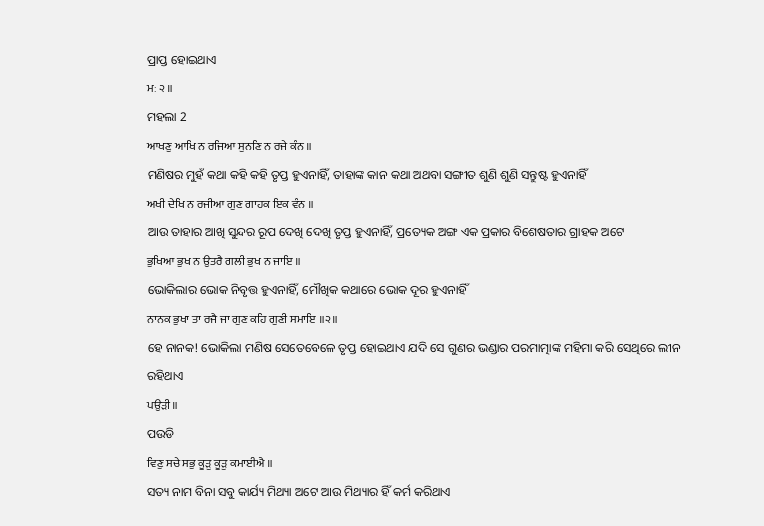ପ୍ରାପ୍ତ ହୋଇଥାଏ
ਮਃ ੨ ॥
ମହଲା 2
ਆਖਣੁ ਆਖਿ ਨ ਰਜਿਆ ਸੁਨਣਿ ਨ ਰਜੇ ਕੰਨ ॥
ମଣିଷର ମୁହଁ କଥା କହି କହି ତୃପ୍ତ ହୁଏନାହିଁ, ତାହାଙ୍କ କାନ କଥା ଅଥବା ସଙ୍ଗୀତ ଶୁଣି ଶୁଣି ସନ୍ତୁଷ୍ଟ ହୁଏନାହିଁ
ਅਖੀ ਦੇਖਿ ਨ ਰਜੀਆ ਗੁਣ ਗਾਹਕ ਇਕ ਵੰਨ ॥
ଆଉ ତାହାର ଆଖି ସୁନ୍ଦର ରୂପ ଦେଖି ଦେଖି ତୃପ୍ତ ହୁଏନାହିଁ, ପ୍ରତ୍ୟେକ ଅଙ୍ଗ ଏକ ପ୍ରକାର ବିଶେଷତାର ଗ୍ରାହକ ଅଟେ
ਭੁਖਿਆ ਭੁਖ ਨ ਉਤਰੈ ਗਲੀ ਭੁਖ ਨ ਜਾਇ ॥
ଭୋକିଲାର ଭୋକ ନିବୃତ୍ତ ହୁଏନାହିଁ, ମୌଖିକ କଥାରେ ଭୋକ ଦୂର ହୁଏନାହିଁ
ਨਾਨਕ ਭੁਖਾ ਤਾ ਰਜੈ ਜਾ ਗੁਣ ਕਹਿ ਗੁਣੀ ਸਮਾਇ ॥੨॥
ହେ ନାନକ! ଭୋକିଲା ମଣିଷ ସେତେବେଳେ ତୃପ୍ତ ହୋଇଥାଏ ଯଦି ସେ ଗୁଣର ଭଣ୍ଡାର ପରମାତ୍ମାଙ୍କ ମହିମା କରି ସେଥିରେ ଲୀନ ରହିଥାଏ
ਪਉੜੀ ॥
ପଉଡି
ਵਿਣੁ ਸਚੇ ਸਭੁ ਕੂੜੁ ਕੂੜੁ ਕਮਾਈਐ ॥
ସତ୍ୟ ନାମ ବିନା ସବୁ କାର୍ଯ୍ୟ ମିଥ୍ୟା ଅଟେ ଆଉ ମିଥ୍ୟାର ହିଁ କର୍ମ କରିଥାଏ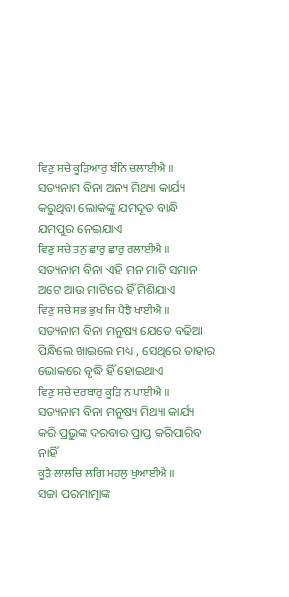ਵਿਣੁ ਸਚੇ ਕੂੜਿਆਰੁ ਬੰਨਿ ਚਲਾਈਐ ॥
ସତ୍ୟନାମ ବିନା ଅନ୍ୟ ମିଥ୍ୟା କାର୍ଯ୍ୟ କରୁଥିବା ଲୋକଙ୍କୁ ଯମଦୂତ ବାନ୍ଧି ଯମପୁର ନେଇଯାଏ
ਵਿਣੁ ਸਚੇ ਤਨੁ ਛਾਰੁ ਛਾਰੁ ਰਲਾਈਐ ॥
ସତ୍ୟନାମ ବିନା ଏହି ମନ ମାଟି ସମାନ ଅଟେ ଆଉ ମାଟିରେ ହିଁ ମିଶିଯାଏ
ਵਿਣੁ ਸਚੇ ਸਭ ਭੁਖ ਜਿ ਪੈਝੈ ਖਾਈਐ ॥
ସତ୍ୟନାମ ବିନା ମନୁଷ୍ୟ ଯେତେ ବଢିଆ ପିନ୍ଧିଲେ ଖାଇଲେ ମଧ୍ୟ , ସେଥିରେ ତାହାର ଭୋକରେ ବୃଦ୍ଧି ହିଁ ହୋଇଥାଏ
ਵਿਣੁ ਸਚੇ ਦਰਬਾਰੁ ਕੂੜਿ ਨ ਪਾਈਐ ॥
ସତ୍ୟନାମ ବିନା ମନୁଷ୍ୟ ମିଥ୍ୟା କାର୍ଯ୍ୟ କରି ପ୍ରଭୁଙ୍କ ଦରବାର ପ୍ରାପ୍ତ କରିପାରିବ ନାହିଁ
ਕੂੜੈ ਲਾਲਚਿ ਲਗਿ ਮਹਲੁ ਖੁਆਈਐ ॥
ସଚ୍ଚା ପରମାତ୍ମାଙ୍କ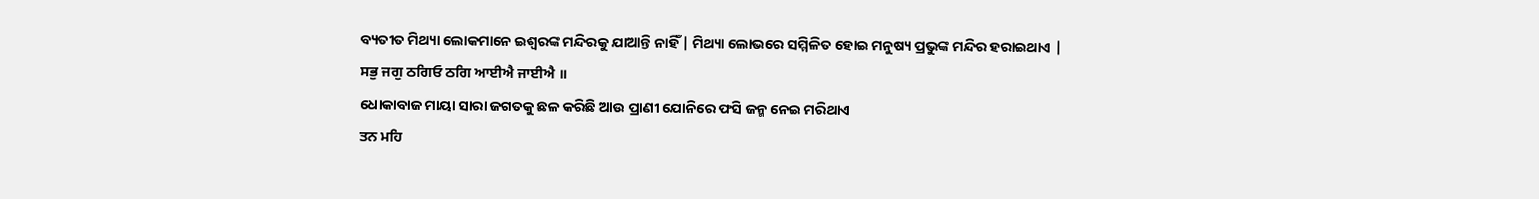ବ୍ୟତୀତ ମିଥ୍ୟା ଲୋକମାନେ ଇଶ୍ବରଙ୍କ ମନ୍ଦିରକୁ ଯାଆନ୍ତି ନାହିଁ | ମିଥ୍ୟା ଲୋଭରେ ସମ୍ମିଳିତ ହୋଇ ମନୁଷ୍ୟ ପ୍ରଭୁଙ୍କ ମନ୍ଦିର ହରାଇଥାଏ |
ਸਭੁ ਜਗੁ ਠਗਿਓ ਠਗਿ ਆਈਐ ਜਾਈਐ ॥
ଧୋକାବାଜ ମାୟା ସାରା ଜଗତକୁ ଛଳ କରିଛି ଆଉ ପ୍ରାଣୀ ଯୋନିରେ ଫସି ଜନ୍ମ ନେଇ ମରିଥାଏ
ਤਨ ਮਹਿ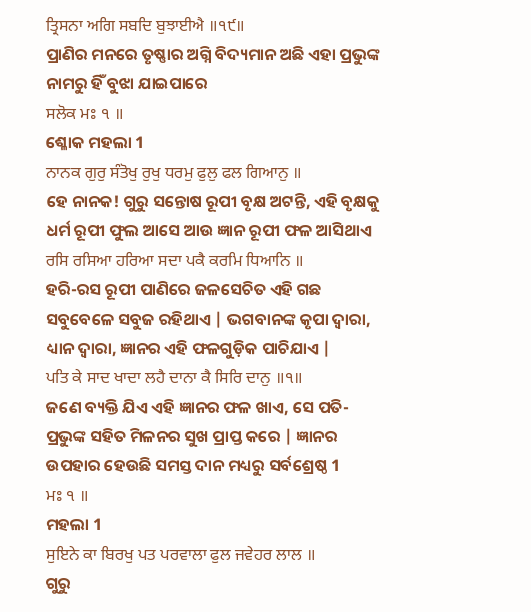ਤ੍ਰਿਸਨਾ ਅਗਿ ਸਬਦਿ ਬੁਝਾਈਐ ॥੧੯॥
ପ୍ରାଣିର ମନରେ ତୃଷ୍ଣାର ଅଗ୍ନି ବିଦ୍ୟମାନ ଅଛି ଏହା ପ୍ରଭୁଙ୍କ ନାମରୁ ହିଁ ବୁଝା ଯାଇପାରେ
ਸਲੋਕ ਮਃ ੧ ॥
ଶ୍ଳୋକ ମହଲା 1
ਨਾਨਕ ਗੁਰੁ ਸੰਤੋਖੁ ਰੁਖੁ ਧਰਮੁ ਫੁਲੁ ਫਲ ਗਿਆਨੁ ॥
ହେ ନାନକ! ଗୁରୁ ସନ୍ତୋଷ ରୂପୀ ବୃକ୍ଷ ଅଟନ୍ତି, ଏହି ବୃକ୍ଷକୁ ଧର୍ମ ରୂପୀ ଫୁଲ ଆସେ ଆଉ ଜ୍ଞାନ ରୂପୀ ଫଳ ଆସିଥାଏ
ਰਸਿ ਰਸਿਆ ਹਰਿਆ ਸਦਾ ਪਕੈ ਕਰਮਿ ਧਿਆਨਿ ॥
ହରି-ରସ ରୂପୀ ପାଣିରେ ଜଳସେଚିତ ଏହି ଗଛ ସବୁବେଳେ ସବୁଜ ରହିଥାଏ | ଭଗବାନଙ୍କ କୃପା ଦ୍ୱାରା, ଧ୍ୟାନ ଦ୍ୱାରା, ଜ୍ଞାନର ଏହି ଫଳଗୁଡ଼ିକ ପାଚିଯାଏ |
ਪਤਿ ਕੇ ਸਾਦ ਖਾਦਾ ਲਹੈ ਦਾਨਾ ਕੈ ਸਿਰਿ ਦਾਨੁ ॥੧॥
ଜଣେ ବ୍ୟକ୍ତି ଯିଏ ଏହି ଜ୍ଞାନର ଫଳ ଖାଏ, ସେ ପତି- ପ୍ରଭୁଙ୍କ ସହିତ ମିଳନର ସୁଖ ପ୍ରାପ୍ତ କରେ | ଜ୍ଞାନର ଉପହାର ହେଉଛି ସମସ୍ତ ଦାନ ମଧ୍ୟରୁ ସର୍ବଶ୍ରେଷ୍ଠ 1
ਮਃ ੧ ॥
ମହଲା 1
ਸੁਇਨੇ ਕਾ ਬਿਰਖੁ ਪਤ ਪਰਵਾਲਾ ਫੁਲ ਜਵੇਹਰ ਲਾਲ ॥
ଗୁରୁ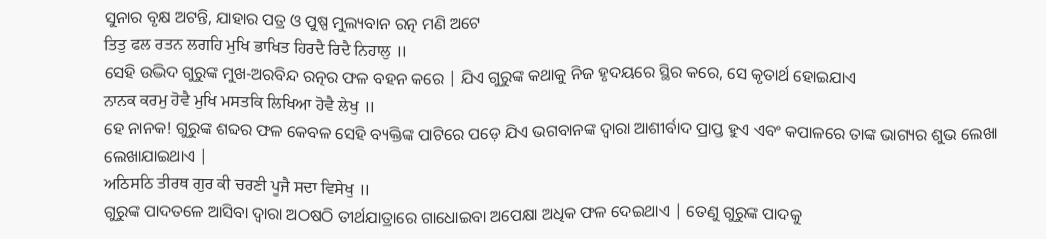ସୁନାର ବୃକ୍ଷ ଅଟନ୍ତି, ଯାହାର ପତ୍ର ଓ ପୁଷ୍ପ ମୁଲ୍ୟବାନ ରତ୍ନ ମଣି ଅଟେ
ਤਿਤੁ ਫਲ ਰਤਨ ਲਗਹਿ ਮੁਖਿ ਭਾਖਿਤ ਹਿਰਦੈ ਰਿਦੈ ਨਿਹਾਲੁ ॥
ସେହି ଉଦ୍ଭିଦ ଗୁରୁଙ୍କ ମୁଖ-ଅରବିନ୍ଦ ରତ୍ନର ଫଳ ବହନ କରେ | ଯିଏ ଗୁରୁଙ୍କ କଥାକୁ ନିଜ ହୃଦୟରେ ସ୍ଥିର କରେ, ସେ କୃତାର୍ଥ ହୋଇଯାଏ
ਨਾਨਕ ਕਰਮੁ ਹੋਵੈ ਮੁਖਿ ਮਸਤਕਿ ਲਿਖਿਆ ਹੋਵੈ ਲੇਖੁ ॥
ହେ ନାନକ! ଗୁରୁଙ୍କ ଶବ୍ଦର ଫଳ କେବଳ ସେହି ବ୍ୟକ୍ତିଙ୍କ ପାଟିରେ ପଡ଼େ ଯିଏ ଭଗବାନଙ୍କ ଦ୍ୱାରା ଆଶୀର୍ବାଦ ପ୍ରାପ୍ତ ହୁଏ ଏବଂ କପାଳରେ ତାଙ୍କ ଭାଗ୍ୟର ଶୁଭ ଲେଖା ଲେଖାଯାଇଥାଏ |
ਅਠਿਸਠਿ ਤੀਰਥ ਗੁਰ ਕੀ ਚਰਣੀ ਪੂਜੈ ਸਦਾ ਵਿਸੇਖੁ ॥
ଗୁରୁଙ୍କ ପାଦତଳେ ଆସିବା ଦ୍ଵାରା ଅଠଷଠି ତୀର୍ଥଯାତ୍ରାରେ ଗାଧୋଇବା ଅପେକ୍ଷା ଅଧିକ ଫଳ ଦେଇଥାଏ | ତେଣୁ ଗୁରୁଙ୍କ ପାଦକୁ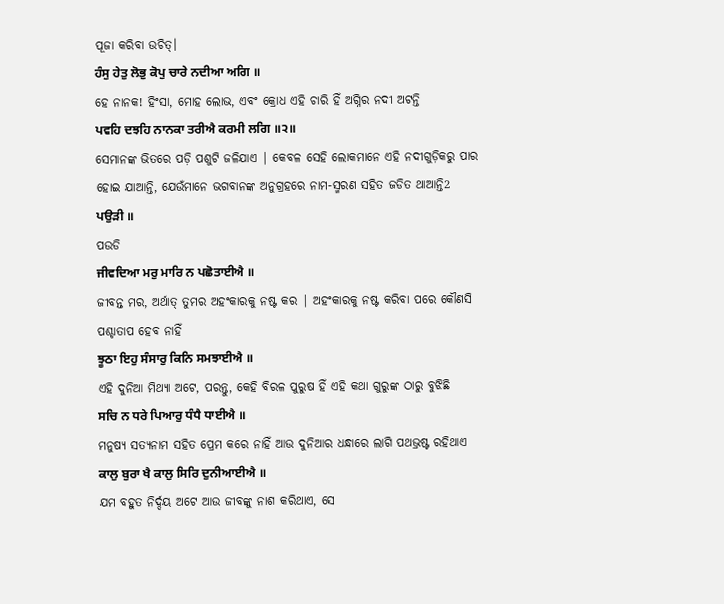ପୂଜା କରିବା ଉଚିତ୍।
ਹੰਸੁ ਹੇਤੁ ਲੋਭੁ ਕੋਪੁ ਚਾਰੇ ਨਦੀਆ ਅਗਿ ॥
ହେ ନାନକ! ହିଂସା, ମୋହ ଲୋଭ, ଏବଂ କ୍ରୋଧ ଏହି ଚାରି ହିଁ ଅଗ୍ନିର ନଦୀ ଅଟନ୍ତି
ਪਵਹਿ ਦਝਹਿ ਨਾਨਕਾ ਤਰੀਐ ਕਰਮੀ ਲਗਿ ॥੨॥
ସେମାନଙ୍କ ଭିତରେ ପଡ଼ି ପଶୁଟି ଜଳିଯାଏ | କେବଳ ସେହି ଲୋକମାନେ ଏହି ନଦୀଗୁଡ଼ିକରୁ ପାର ହୋଇ ଯାଆନ୍ତି, ଯେଉଁମାନେ ଭଗବାନଙ୍କ ଅନୁଗ୍ରହରେ ନାମ-ସ୍ମରଣ ସହିତ ଜଡିତ ଥାଆନ୍ତି2
ਪਉੜੀ ॥
ପଉଡି
ਜੀਵਦਿਆ ਮਰੁ ਮਾਰਿ ਨ ਪਛੋਤਾਈਐ ॥
ଜୀବନ୍ତ ମର, ଅର୍ଥାତ୍ ତୁମର ଅହଂକାରକୁ ନଷ୍ଟ କର | ଅହଂକାରକୁ ନଷ୍ଟ କରିବା ପରେ କୌଣସି ପଶ୍ଚାତାପ ହେବ ନାହିଁ
ਝੂਠਾ ਇਹੁ ਸੰਸਾਰੁ ਕਿਨਿ ਸਮਝਾਈਐ ॥
ଏହି ଦୁନିଆ ମିଥ୍ୟା ଅଟେ, ପରନ୍ତୁ, କେହି ବିରଳ ପୁରୁଷ ହିଁ ଏହି କଥା ଗୁରୁଙ୍କ ଠାରୁ ବୁଝିଛି
ਸਚਿ ਨ ਧਰੇ ਪਿਆਰੁ ਧੰਧੈ ਧਾਈਐ ॥
ମନୁଷ୍ୟ ସତ୍ୟନାମ ସହିତ ପ୍ରେମ କରେ ନାହିଁ ଆଉ ଦୁନିଆର ଧନ୍ଧାରେ ଲାଗି ପଥଭ୍ରଷ୍ଟ ରହିଥାଏ
ਕਾਲੁ ਬੁਰਾ ਖੈ ਕਾਲੁ ਸਿਰਿ ਦੁਨੀਆਈਐ ॥
ଯମ ବହୁତ ନିର୍ଦ୍ଦୟ ଅଟେ ଆଉ ଜୀବଙ୍କୁ ନାଶ କରିଥାଏ, ସେ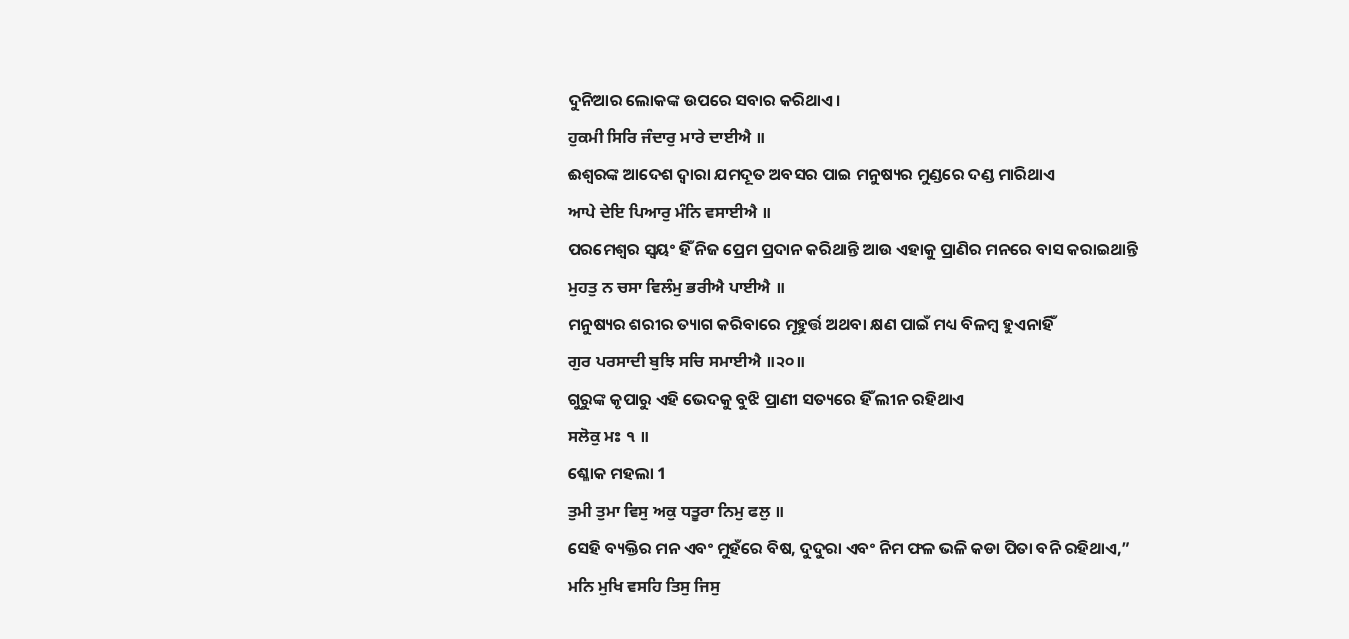ଦୁନିଆର ଲୋକଙ୍କ ଉପରେ ସବାର କରିଥାଏ।
ਹੁਕਮੀ ਸਿਰਿ ਜੰਦਾਰੁ ਮਾਰੇ ਦਾਈਐ ॥
ଈଶ୍ବରଙ୍କ ଆଦେଶ ଦ୍ଵାରା ଯମଦୂତ ଅବସର ପାଇ ମନୁଷ୍ୟର ମୁଣ୍ଡରେ ଦଣ୍ଡ ମାରିଥାଏ
ਆਪੇ ਦੇਇ ਪਿਆਰੁ ਮੰਨਿ ਵਸਾਈਐ ॥
ପରମେଶ୍ଵର ସ୍ଵୟଂ ହିଁ ନିଜ ପ୍ରେମ ପ୍ରଦାନ କରିଥାନ୍ତି ଆଉ ଏହାକୁ ପ୍ରାଣିର ମନରେ ବାସ କରାଇଥାନ୍ତି
ਮੁਹਤੁ ਨ ਚਸਾ ਵਿਲੰਮੁ ਭਰੀਐ ਪਾਈਐ ॥
ମନୁଷ୍ୟର ଶରୀର ତ୍ୟାଗ କରିବାରେ ମୂହୁର୍ତ୍ତ ଅଥବା କ୍ଷଣ ପାଇଁ ମଧ୍ୟ ବିଳମ୍ବ ହୁଏନାହିଁ
ਗੁਰ ਪਰਸਾਦੀ ਬੁਝਿ ਸਚਿ ਸਮਾਈਐ ॥੨੦॥
ଗୁରୁଙ୍କ କୃପାରୁ ଏହି ଭେଦକୁ ବୁଝି ପ୍ରାଣୀ ସତ୍ୟରେ ହିଁ ଲୀନ ରହିଥାଏ
ਸਲੋਕੁ ਮਃ ੧ ॥
ଶ୍ଳୋକ ମହଲା 1
ਤੁਮੀ ਤੁਮਾ ਵਿਸੁ ਅਕੁ ਧਤੂਰਾ ਨਿਮੁ ਫਲੁ ॥
ସେହି ବ୍ୟକ୍ତିର ମନ ଏବଂ ମୁହଁରେ ବିଷ, ଦୁଦୁରା ଏବଂ ନିମ ଫଳ ଭଳି କଡା ପିତା ବନି ରହିଥାଏ,”
ਮਨਿ ਮੁਖਿ ਵਸਹਿ ਤਿਸੁ ਜਿਸੁ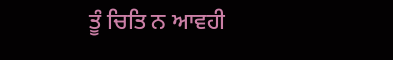ਤੂੰ ਚਿਤਿ ਨ ਆਵਹੀ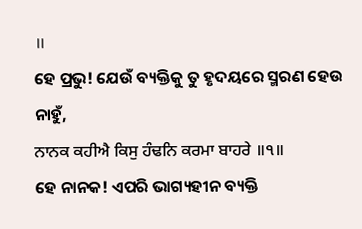॥
ହେ ପ୍ରଭୁ! ଯେଉଁ ବ୍ୟକ୍ତିକୁ ତୁ ହୃଦୟରେ ସ୍ମରଣ ହେଉ ନାହୁଁ,
ਨਾਨਕ ਕਹੀਐ ਕਿਸੁ ਹੰਢਨਿ ਕਰਮਾ ਬਾਹਰੇ ॥੧॥
ହେ ନାନକ! ଏପରି ଭାଗ୍ୟହୀନ ବ୍ୟକ୍ତି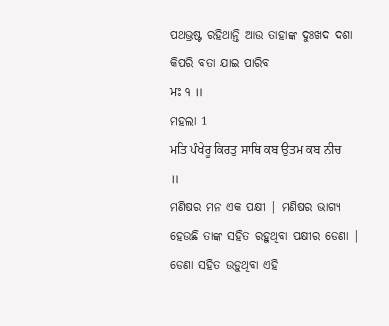ପଥଭ୍ରଷ୍ଟ ରହିଥାନ୍ତି ଆଉ ତାହାଙ୍କ ଦୁଃଖଦ ଦଶା କିପରି ବତା ଯାଇ ପାରିବ
ਮਃ ੧ ॥
ମହଲା 1
ਮਤਿ ਪੰਖੇਰੂ ਕਿਰਤੁ ਸਾਥਿ ਕਬ ਉਤਮ ਕਬ ਨੀਚ ॥
ମଣିଷର ମନ ଏକ ପକ୍ଷୀ | ମଣିଷର ଭାଗ୍ୟ ହେଉଛି ତାଙ୍କ ସହିତ ରହୁଥିବା ପକ୍ଷୀର ଡେଣା | ଡେଣା ସହିତ ଉଡ଼ୁଥିବା ଏହି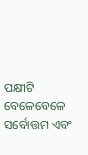ପକ୍ଷୀଟି ବେଳେବେଳେ ସର୍ବୋତ୍ତମ ଏବଂ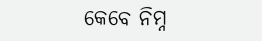କେବେ ନିମ୍ନ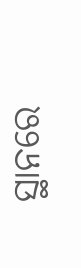ସ୍ଥାନରେ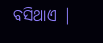ବସିଥାଏ |